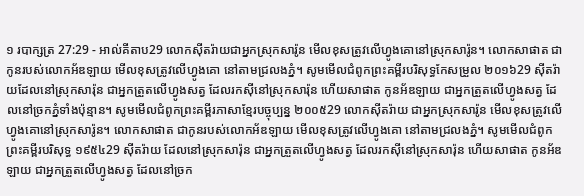១ របាក្សត្រ 27:29 - អាល់គីតាប29 លោកស៊ីតរ៉ាយជាអ្នកស្រុកសារ៉ូន មើលខុសត្រូវលើហ្វូងគោនៅស្រុកសារ៉ូន។ លោកសាផាត ជាកូនរបស់លោកអ័ឌឡាយ មើលខុសត្រូវលើហ្វូងគោ នៅតាមជ្រលងភ្នំ។ សូមមើលជំពូកព្រះគម្ពីរបរិសុទ្ធកែសម្រួល ២០១៦29 ស៊ីតរ៉ាយដែលនៅស្រុកសារ៉ុន ជាអ្នកត្រួតលើហ្វូងសត្វ ដែលរកស៊ីនៅស្រុកសារ៉ុន ហើយសាផាត កូនអ័ឌឡាយ ជាអ្នកត្រួតលើហ្វូងសត្វ ដែលនៅច្រកភ្នំទាំងប៉ុន្មាន។ សូមមើលជំពូកព្រះគម្ពីរភាសាខ្មែរបច្ចុប្បន្ន ២០០៥29 លោកស៊ីតរ៉ាយ ជាអ្នកស្រុកសារ៉ូន មើលខុសត្រូវលើហ្វូងគោនៅស្រុកសារ៉ូន។ លោកសាផាត ជាកូនរបស់លោកអ័ឌឡាយ មើលខុសត្រូវលើហ្វូងគោ នៅតាមជ្រលងភ្នំ។ សូមមើលជំពូកព្រះគម្ពីរបរិសុទ្ធ ១៩៥៤29 ស៊ីតរ៉ាយ ដែលនៅស្រុកសារ៉ុន ជាអ្នកត្រួតលើហ្វូងសត្វ ដែលរកស៊ីនៅស្រុកសារ៉ុន ហើយសាផាត កូនអ័ឌឡាយ ជាអ្នកត្រួតលើហ្វូងសត្វ ដែលនៅច្រក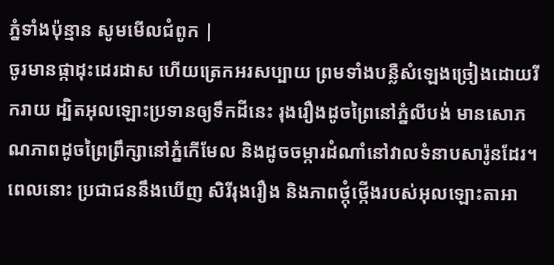ភ្នំទាំងប៉ុន្មាន សូមមើលជំពូក |
ចូរមានផ្កាដុះដេរដាស ហើយត្រេកអរសប្បាយ ព្រមទាំងបន្លឺសំឡេងច្រៀងដោយរីករាយ ដ្បិតអុលឡោះប្រទានឲ្យទឹកដីនេះ រុងរឿងដូចព្រៃនៅភ្នំលីបង់ មានសោភណភាពដូចព្រៃព្រឹក្សានៅភ្នំកើមែល និងដូចចម្ការដំណាំនៅវាលទំនាបសារ៉ូនដែរ។ ពេលនោះ ប្រជាជននឹងឃើញ សិរីរុងរឿង និងភាពថ្កុំថ្កើងរបស់អុលឡោះតាអា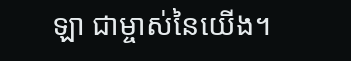ឡា ជាម្ចាស់នៃយើង។